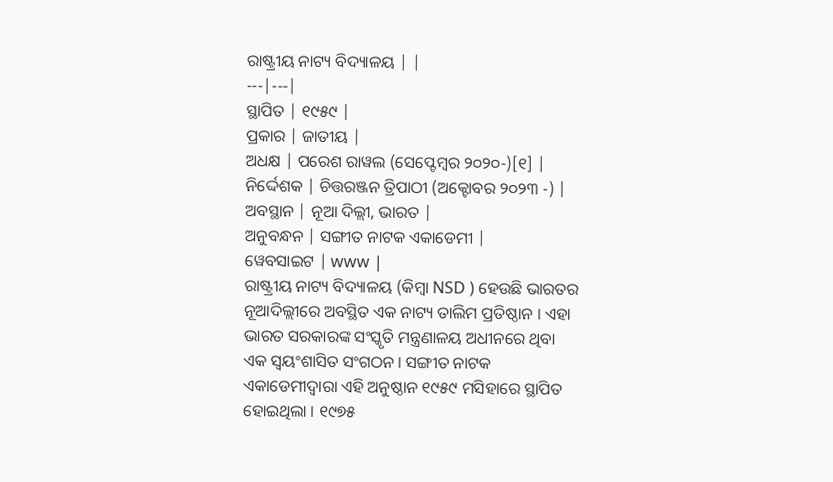ରାଷ୍ଟ୍ରୀୟ ନାଟ୍ୟ ବିଦ୍ୟାଳୟ | |
---|---|
ସ୍ଥାପିତ | ୧୯୫୯ |
ପ୍ରକାର | ଜାତୀୟ |
ଅଧକ୍ଷ | ପରେଶ ରାୱଲ (ସେପ୍ଟେମ୍ବର ୨୦୨୦-)[୧] |
ନିର୍ଦ୍ଦେଶକ | ଚିତ୍ତରଞ୍ଜନ ତ୍ରିପାଠୀ (ଅକ୍ଟୋବର ୨୦୨୩ -) |
ଅବସ୍ଥାନ | ନୂଆ ଦିଲ୍ଲୀ, ଭାରତ |
ଅନୁବନ୍ଧନ | ସଙ୍ଗୀତ ନାଟକ ଏକାଡେମୀ |
ୱେବସାଇଟ | www |
ରାଷ୍ଟ୍ରୀୟ ନାଟ୍ୟ ବିଦ୍ୟାଳୟ (କିମ୍ବା NSD ) ହେଉଛି ଭାରତର ନୂଆଦିଲ୍ଲୀରେ ଅବସ୍ଥିତ ଏକ ନାଟ୍ୟ ତାଲିମ ପ୍ରତିଷ୍ଠାନ । ଏହା ଭାରତ ସରକାରଙ୍କ ସଂସ୍କୃତି ମନ୍ତ୍ରଣାଳୟ ଅଧୀନରେ ଥିବା ଏକ ସ୍ୱୟଂଶାସିତ ସଂଗଠନ । ସଙ୍ଗୀତ ନାଟକ ଏକାଡେମୀଦ୍ୱାରା ଏହି ଅନୁଷ୍ଠାନ ୧୯୫୯ ମସିହାରେ ସ୍ଥାପିତ ହୋଇଥିଲା । ୧୯୭୫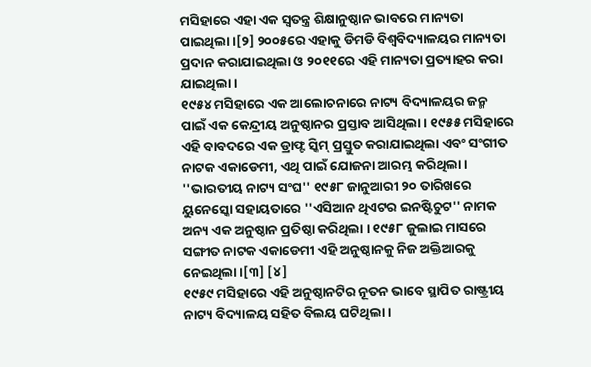ମସିହାରେ ଏହା ଏକ ସ୍ୱତନ୍ତ୍ର ଶିକ୍ଷାନୁଷ୍ଠାନ ଭାବରେ ମାନ୍ୟତା ପାଇଥିଲା ।[୨] ୨୦୦୫ରେ ଏହାକୁ ଡିମଡି ବିଶ୍ୱବିଦ୍ୟାଳୟର ମାନ୍ୟତା ପ୍ରଦାନ କରାଯାଇଥିଲା ଓ ୨୦୧୧ରେ ଏହି ମାନ୍ୟତା ପ୍ରତ୍ୟାହର କରା ଯାଇଥିଲା ।
୧୯୫୪ ମସିହାରେ ଏକ ଆଲୋଚନାରେ ନାଟ୍ୟ ବିଦ୍ୟାଳୟର ଜନ୍ମ ପାଇଁ ଏକ କେନ୍ଦ୍ରୀୟ ଅନୁଷ୍ଠାନର ପ୍ରସ୍ତାବ ଆସିଥିଲା । ୧୯୫୫ ମସିହାରେ ଏହି ବାବଦରେ ଏକ ଡ୍ରାଫ୍ଟ ସ୍କିମ୍ ପ୍ରସ୍ତୁତ କରାଯାଇଥିଲା ଏବଂ ସଂଗୀତ ନାଟକ ଏକାଡେମୀ, ଏଥି ପାଇଁ ଯୋଜନା ଆରମ୍ଭ କରିଥିଲା । ''ଭାରତୀୟ ନାଟ୍ୟ ସଂଘ'' ୧୯୫୮ ଜାନୁଆରୀ ୨୦ ତାରିଖରେ ୟୁନେସ୍କୋ ସହାୟତାରେ ''ଏସିଆନ ଥିଏଟର ଇନଷ୍ଟିଚୁଟ'' ନାମକ ଅନ୍ୟ ଏକ ଅନୁଷ୍ଠାନ ପ୍ରତିଷ୍ଠା କରିଥିଲା । ୧୯୫୮ ଜୁଲାଇ ମାସରେ ସଙ୍ଗୀତ ନାଟକ ଏକାଡେମୀ ଏହି ଅନୁଷ୍ଠାନକୁ ନିଜ ଅକ୍ତିଆରକୁ ନେଇଥିଲା ।[୩] [୪]
୧୯୫୯ ମସିହାରେ ଏହି ଅନୁଷ୍ଠାନଟିର ନୂତନ ଭାବେ ସ୍ଥାପିତ ରାଷ୍ଟ୍ରୀୟ ନାଟ୍ୟ ବିଦ୍ୟାଳୟ ସହିତ ବିଲୟ ଘଟିଥିଲା ।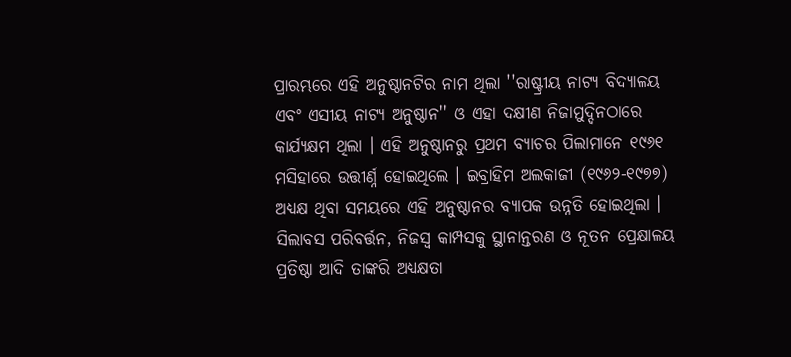ପ୍ରାରମ୍ଭରେ ଏହି ଅନୁଷ୍ଠାନଟିର ନାମ ଥିଲା ''ରାଷ୍ଟ୍ରୀୟ ନାଟ୍ୟ ବିଦ୍ୟାଳୟ ଏବଂ ଏସୀୟ ନାଟ୍ୟ ଅନୁଷ୍ଠାନ'' ଓ ଏହା ଦକ୍ଷୀଣ ନିଜାମୁଦ୍ଦିନଠାରେ କାର୍ଯ୍ୟକ୍ଷମ ଥିଲା । ଏହି ଅନୁଷ୍ଠାନରୁ ପ୍ରଥମ ବ୍ୟାଚର ପିଲାମାନେ ୧୯୬୧ ମସିହାରେ ଉତ୍ତୀର୍ଣ୍ନ ହୋଇଥିଲେ । ଇବ୍ରାହିମ ଅଲକାଜୀ (୧୯୬୨-୧୯୭୭) ଅଧ୍ୟକ୍ଷ ଥିବା ସମୟରେ ଏହି ଅନୁଷ୍ଠାନର ବ୍ୟାପକ ଉନ୍ନତି ହୋଇଥିଲା । ସିଲାବସ ପରିବର୍ତ୍ତନ, ନିଜସ୍ୱ କାମ୍ପସକୁ ସ୍ଥାନାନ୍ତରଣ ଓ ନୂତନ ପ୍ରେକ୍ଷାଳୟ ପ୍ରତିଷ୍ଠା ଆଦି ତାଙ୍କରି ଅଧ୍ୟକ୍ଷତା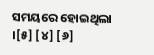ସମୟରେ ହୋଇଥିଲା ।[୫] [୪] [୬]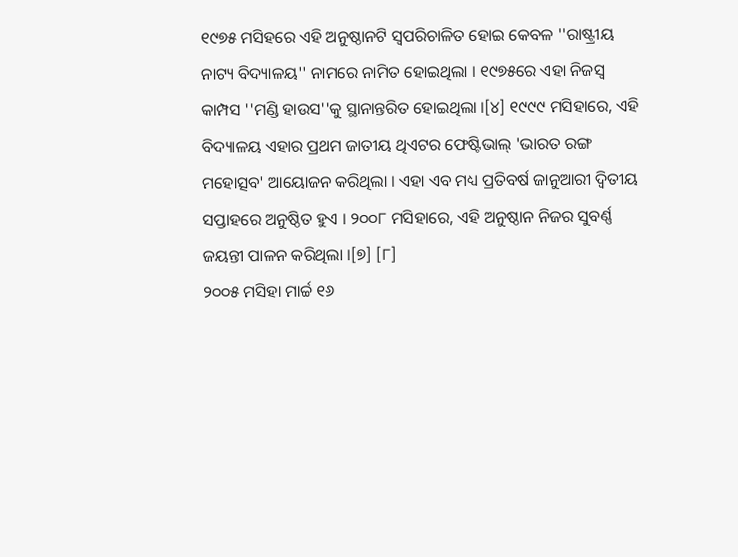୧୯୭୫ ମସିହରେ ଏହି ଅନୁଷ୍ଠାନଟି ସ୍ୱପରିଚାଳିତ ହୋଇ କେବଳ ''ରାଷ୍ଟ୍ରୀୟ ନାଟ୍ୟ ବିଦ୍ୟାଳୟ'' ନାମରେ ନାମିତ ହୋଇଥିଲା । ୧୯୭୫ରେ ଏହା ନିଜସ୍ୱ କାମ୍ପସ ''ମଣ୍ଡି ହାଉସ''କୁ ସ୍ଥାନାନ୍ତରିତ ହୋଇଥିଲା ।[୪] ୧୯୯୯ ମସିହାରେ, ଏହି ବିଦ୍ୟାଳୟ ଏହାର ପ୍ରଥମ ଜାତୀୟ ଥିଏଟର ଫେଷ୍ଟିଭାଲ୍ 'ଭାରତ ରଙ୍ଗ ମହୋତ୍ସବ' ଆୟୋଜନ କରିଥିଲା । ଏହା ଏବ ମଧ୍ୟ ପ୍ରତିବର୍ଷ ଜାନୁଆରୀ ଦ୍ୱିତୀୟ ସପ୍ତାହରେ ଅନୁଷ୍ଠିତ ହୁଏ । ୨୦୦୮ ମସିହାରେ, ଏହି ଅନୁଷ୍ଠାନ ନିଜର ସୁବର୍ଣ୍ଣ ଜୟନ୍ତୀ ପାଳନ କରିଥିଲା ।[୭] [୮]
୨୦୦୫ ମସିହା ମାର୍ଚ୍ଚ ୧୬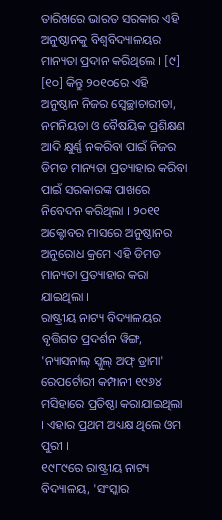ତାରିଖରେ ଭାରତ ସରକାର ଏହି ଅନୁଷ୍ଠାନକୁ ବିଶ୍ୱବିଦ୍ୟାଳୟର ମାନ୍ୟତା ପ୍ରଦାନ କରିଥିଲେ । [୯] [୧୦] କିନ୍ତୁ ୨୦୧୦ରେ ଏହି ଅନୁଷ୍ଠାନ ନିଜର ସ୍ୱେଚ୍ଛାଚାରୀତା, ନମନିୟତା ଓ ବୈଷୟିକ ପ୍ରଶିକ୍ଷଣ ଆଦି କ୍ଷୁର୍ଣ୍ଣ ନକରିବା ପାଇଁ ନିଜର ଡିମଡ ମାନ୍ୟତା ପ୍ରତ୍ୟାହାର କରିବା ପାଇଁ ସରକାରଙ୍କ ପାଖରେ ନିବେଦନ କରିଥିଲା । ୨୦୧୧ ଅକ୍ଟୋବର ମାସରେ ଅନୁଷ୍ଠାନର ଅନୁରୋଧ କ୍ରମେ ଏହି ଡିମଡ ମାନ୍ୟତା ପ୍ରତ୍ୟାହାର କରା ଯାଇଥିଲା ।
ରାଷ୍ଟ୍ରୀୟ ନାଟ୍ୟ ବିଦ୍ୟାଳୟର ବୃତ୍ତିଗତ ପ୍ରଦର୍ଶନ ୱିଙ୍ଗ, 'ନ୍ୟାସନାଲ୍ ସ୍କୁଲ୍ ଅଫ୍ ଡ୍ରାମା' ରେପର୍ଟୋରୀ କମ୍ପାନୀ ୧୯୬୪ ମସିହାରେ ପ୍ରତିଷ୍ଠା କରାଯାଇଥିଲା । ଏହାର ପ୍ରଥମ ଅଧ୍ୟକ୍ଷ ଥିଲେ ଓମ ପୁରୀ ।
୧୯୮୯ରେ ରାଷ୍ଟ୍ରୀୟ ନାଟ୍ୟ ବିଦ୍ୟାଳୟ, 'ସଂସ୍କାର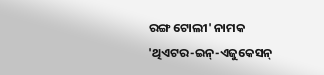ରଙ୍ଗ ଟୋଲୀ' ନାମକ 'ଥିଏଟର-ଇନ୍-ଏଜୁକେସନ୍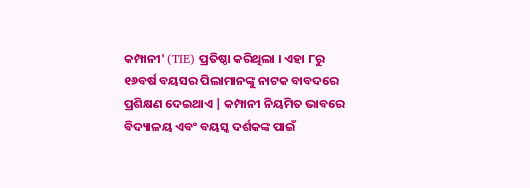କମ୍ପାନୀ' (TIE) ପ୍ରତିଷ୍ଠା କରିଥିଲା । ଏହା ୮ରୁ ୧୬ବର୍ଷ ବୟସର ପିଲାମାନଙ୍କୁ ନାଟକ ବାବଦରେ ପ୍ରଶିକ୍ଷଣ ଦେଇଥାଏ | କମ୍ପାନୀ ନିୟମିତ ଭାବରେ ବିଦ୍ୟାଳୟ ଏବଂ ବୟସ୍କ ଦର୍ଶକଙ୍କ ପାଇଁ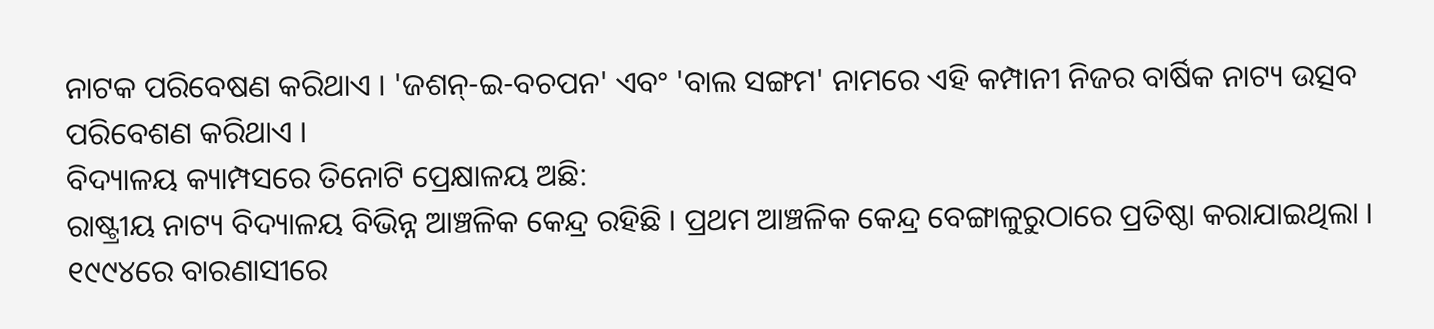ନାଟକ ପରିବେଷଣ କରିଥାଏ । 'ଜଶନ୍-ଇ-ବଚପନ' ଏବଂ 'ବାଲ ସଙ୍ଗମ' ନାମରେ ଏହି କମ୍ପାନୀ ନିଜର ବାର୍ଷିକ ନାଟ୍ୟ ଉତ୍ସବ ପରିବେଶଣ କରିଥାଏ ।
ବିଦ୍ୟାଳୟ କ୍ୟାମ୍ପସରେ ତିନୋଟି ପ୍ରେକ୍ଷାଳୟ ଅଛି:
ରାଷ୍ଟ୍ରୀୟ ନାଟ୍ୟ ବିଦ୍ୟାଳୟ ବିଭିନ୍ନ ଆଞ୍ଚଳିକ କେନ୍ଦ୍ର ରହିଛି । ପ୍ରଥମ ଆଞ୍ଚଳିକ କେନ୍ଦ୍ର ବେଙ୍ଗାଳୁରୁଠାରେ ପ୍ରତିଷ୍ଠା କରାଯାଇଥିଲା । ୧୯୯୪ରେ ବାରଣାସୀରେ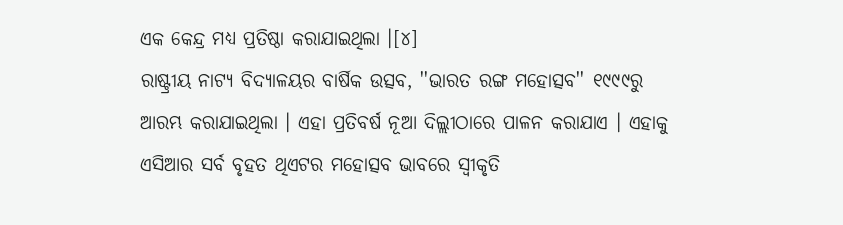ଏକ କେନ୍ଦ୍ର ମଧ୍ୟ ପ୍ରତିଷ୍ଠା କରାଯାଇଥିଲା ।[୪]
ରାଷ୍ଟ୍ରୀୟ ନାଟ୍ୟ ବିଦ୍ୟାଳୟର ବାର୍ଷିକ ଉତ୍ସବ, ''ଭାରତ ରଙ୍ଗ ମହୋତ୍ସବ'' ୧୯୯୯ରୁ ଆରମ୍ଭ କରାଯାଇଥିଲା । ଏହା ପ୍ରତିବର୍ଷ ନୂଆ ଦିଲ୍ଲୀଠାରେ ପାଳନ କରାଯାଏ । ଏହାକୁ ଏସିଆର ସର୍ବ ବୃହତ ଥିଏଟର ମହୋତ୍ସବ ଭାବରେ ସ୍ୱୀକୃତି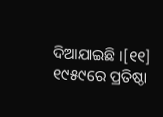ଦିଆଯାଇଛି ।[୧୧]
୧୯୫୯ରେ ପ୍ରତିଷ୍ଠା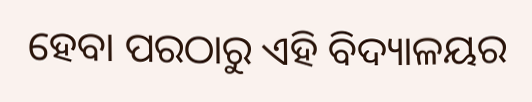ହେବା ପରଠାରୁ ଏହି ବିଦ୍ୟାଳୟର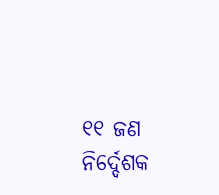୧୧ ଜଣ ନିର୍ଦ୍ଦେଶକ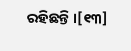ରହିଛନ୍ତି ।[୧୩]